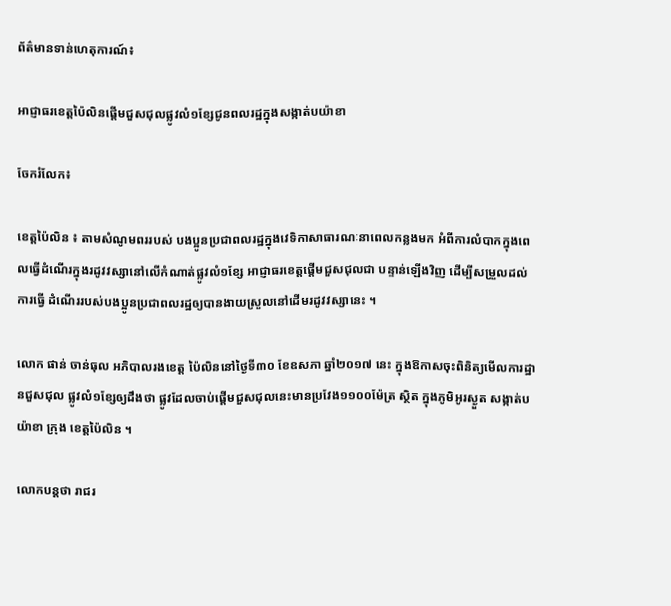ព័ត៌មានទាន់ហេតុការណ៍៖

អាជ្ញាធរខេត្តប៉ៃលិនផ្តើមជួសជុលផ្លូវលំ១ខ្សែជូនពលរដ្ឋក្នុងសង្កាត់បយ៉ាខា

ចែករំលែក៖

ខេត្តប៉ៃលិន ៖ តាមសំណូមពររបស់ បងប្អូនប្រជាពលរដ្ឋក្នុងវេទិកាសាធារណៈនាពេលកន្លងមក អំពីការលំបាកក្នុងពេលធ្វើដំណើរក្នុងរដូវវស្សានៅលើកំណាត់ផ្លូវលំ១ខ្សែ អាជ្ញាធរខេត្តផ្តើមជួសជុលជា បន្ទាន់ឡើងវិញ ដើម្បីសម្រួលដល់ការធ្វើ ដំណើររបស់បងប្អូនប្រជាពលរដ្ឋឲ្យបានងាយស្រួលនៅដើមរដូវវស្សានេះ ។

លោក ផាន់ ចាន់ធុល អភិបាលរងខេត្ត ប៉ៃលិននៅថ្ងៃទី៣០ ខែឧសភា ឆ្នាំ២០១៧ នេះ ក្នុងឱកាសចុះពិនិត្យមើលការដ្ឋានជួសជុល ផ្លូវលំ១ខ្សែឲ្យដឹងថា ផ្លូវដែលចាប់ផ្តើមជួសជុលនេះមានប្រវែង១១០០ម៉ែត្រ ស្ថិត ក្នុងភូមិអូរស្ងួត សង្កាត់បយ៉ាខា ក្រុង ខេត្តប៉ៃលិន ។

លោកបន្ដថា រាជរ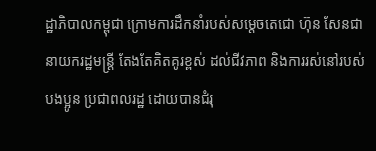ដ្ឋាភិបាលកម្ពុជា ក្រោមការដឹកនាំរបស់សម្តេចតេជោ ហ៊ុន សែនជានាយករដ្ឋមន្ត្រី តែងតែគិតគូរខ្ពស់ ដល់ជីវភាព និងការរស់នៅរបស់បងប្អូន ប្រជាពលរដ្ឋ ដោយបានជំរុ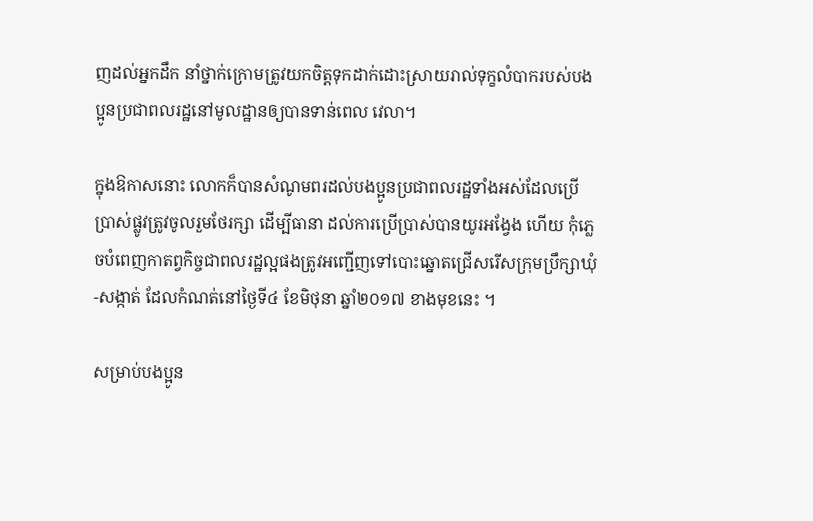ញដល់អ្នកដឹក នាំថ្នាក់ក្រោមត្រូវយកចិត្តទុកដាក់ដោះស្រាយរាល់ទុក្ខលំបាករបស់បងប្អូនប្រជាពលរដ្ឋនៅមូលដ្ឋានឲ្យបានទាន់ពេល វេលា។

ក្នុងឱកាសនោះ លោកក៏បានសំណូមពរដល់បងប្អូនប្រជាពលរដ្ឋទាំងអស់ដែលប្រើប្រាស់ផ្លូវត្រូវចូលរួមថែរក្សា ដើម្បីធានា ដល់ការប្រើប្រាស់បានយូរអង្វែង ហើយ កុំភ្លេចបំពេញកាតព្វកិច្ចជាពលរដ្ឋល្អផងត្រូវអញ្ជើញទៅបោះឆ្នោតជ្រើសរើសក្រុមប្រឹក្សាឃុំ-សង្កាត់ ដែលកំណត់នៅថ្ងៃទី៤ ខែមិថុនា ឆ្នាំ២០១៧ ខាងមុខនេះ ។

សម្រាប់បងប្អូន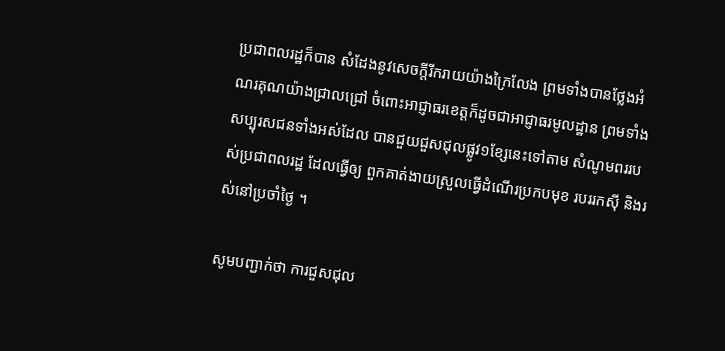ប្រជាពលរដ្ឋក៏បាន សំដែងនូវសេចក្តីរីករាយយ៉ាងក្រៃលែង ព្រមទាំងបានថ្លែងអំណរគុណយ៉ាងជ្រាលជ្រៅ ចំពោះអាជ្ញាធរខេត្តក៏ដូចជាអាជ្ញាធរមូលដ្ឋាន ព្រមទាំងសប្បុរសជនទាំងអស់ដែល បានជួយជួសជុលផ្លូវ១ខ្សែនេះទៅតាម សំណូមពររបស់ប្រជាពលរដ្ឋ ដែលធ្វើឲ្យ ពួកគាត់ងាយស្រួលធ្វើដំណើរប្រកបមុខ របររកស៊ី និងរស់នៅប្រចាំថ្ងៃ ។

សូមបញ្ជាក់ថា ការជួសជុល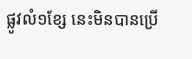ផ្លូវលំ១ខ្សែ នេះមិនបានប្រើ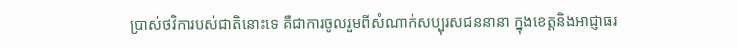ប្រាស់ថវិការបស់ជាតិនោះទេ គឺជាការចូលរួមពីសំណាក់សប្បុរសជននានា ក្នុងខេត្តនិងអាជ្ញាធរ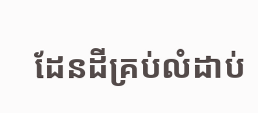ដែនដីគ្រប់លំដាប់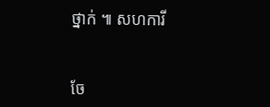ថ្នាក់ ៕ សហការី


ចែ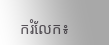ករំលែក៖